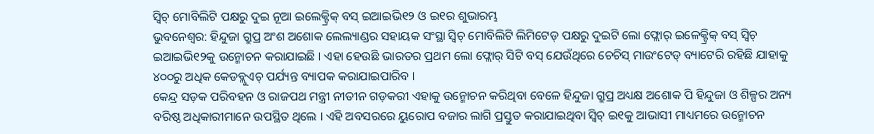ସ୍ୱିଚ୍ ମୋବିଲିଟି ପକ୍ଷରୁ ଦୁଇ ନୂଆ ଇଲେକ୍ଟ୍ରିକ୍ ବସ୍ ଇଆଇଭି୧୨ ଓ ଇ୧ର ଶୁଭାରମ୍ଭ
ଭୁବନେଶ୍ୱର: ହିନ୍ଦୁଜା ଗ୍ରୁପ୍ର ଅଂଶ ଅଶୋକ ଲେଲ୍ୟାଣ୍ଡର ସହାୟକ ସଂସ୍ଥା ସ୍ୱିଚ୍ ମୋବିଲିଟି ଲିମିଟେଡ୍ ପକ୍ଷରୁ ଦୁଇଟି ଲୋ ଫ୍ଲୋର୍ ଇଳେକ୍ଟ୍ରିକ୍ ବସ୍ ସ୍ୱିଚ୍ ଇଆଇଭି୧୨କୁ ଉନ୍ମୋଚନ କରାଯାଇଛି । ଏହା ହେଉଛି ଭାରତର ପ୍ରଥମ ଲୋ ଫ୍ଲୋର୍ ସିଟି ବସ୍ ଯେଉଁଥିରେ ଚେଚିସ୍ ମାଉଂଟେଡ୍ ବ୍ୟାଟେରି ରହିଛି ଯାହାକୁ ୪୦୦ରୁ ଅଧିକ କେଡବ୍ଲୁଏଚ୍ ପର୍ଯ୍ୟନ୍ତ ବ୍ୟାପକ କରାଯାଇପାରିବ ।
କେନ୍ଦ୍ର ସଡ଼କ ପରିବହନ ଓ ରାଜପଥ ମନ୍ତ୍ରୀ ନୀତୀନ ଗଡ଼କରୀ ଏହାକୁ ଉନ୍ମୋଚନ କରିଥିବା ବେଳେ ହିନ୍ଦୁଜା ଗ୍ରୁପ୍ର ଅଧ୍ୟକ୍ଷ ଅଶୋକ ପି ହିନ୍ଦୁଜା ଓ ଶିଳ୍ପର ଅନ୍ୟ ବରିଷ୍ଠ ଅଧିକାରୀମାନେ ଉପସ୍ଥିତ ଥିଲେ । ଏହି ଅବସରରେ ୟୁରୋପ ବଜାର ଲାଗି ପ୍ରସ୍ତୁତ କରାଯାଇଥିବା ସ୍ୱିଚ୍ ଇ୧କୁ ଆଭାସୀ ମାଧ୍ୟମରେ ଉନ୍ମୋଚନ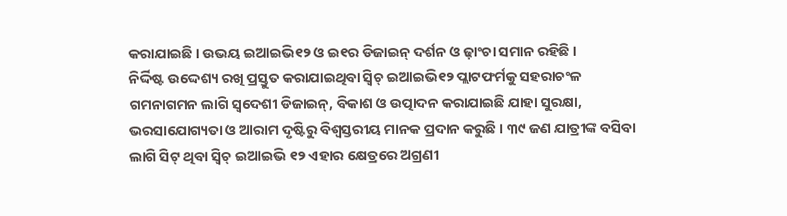କରାଯାଇଛି । ଉଭୟ ଇଆଇଭି୧୨ ଓ ଇ୧ର ଡିଜାଇନ୍ ଦର୍ଶନ ଓ ଢ଼ାଂଚା ସମାନ ରହିଛି ।
ନିର୍ଦ୍ଦିଷ୍ଟ ଉଦ୍ଦେଶ୍ୟ ରଖି ପ୍ରସ୍ତୁତ କରାଯାଇଥିବା ସ୍ୱିଚ୍ ଇଆଇଭି୧୨ ପ୍ଲାଟଫର୍ମକୁ ସହରାଚଂଳ ଗମନାଗମନ ଲାଗି ସ୍ୱଦେଶୀ ଡିଜାଇନ୍, ବିକାଶ ଓ ଉତ୍ପାଦନ କରାଯାଇଛି ଯାହା ସୁରକ୍ଷା, ଭରସାଯୋଗ୍ୟତା ଓ ଆରାମ ଦୃଷ୍ଟିରୁ ବିଶ୍ୱସ୍ତରୀୟ ମାନକ ପ୍ରଦାନ କରୁଛି । ୩୯ ଜଣ ଯାତ୍ରୀଙ୍କ ବସିବା ଲାଗି ସିଟ୍ ଥିବା ସ୍ୱିଚ୍ ଇଆଇଭି ୧୨ ଏହାର କ୍ଷେତ୍ରରେ ଅଗ୍ରଣୀ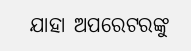ଯାହା ଅପରେଟରଙ୍କୁ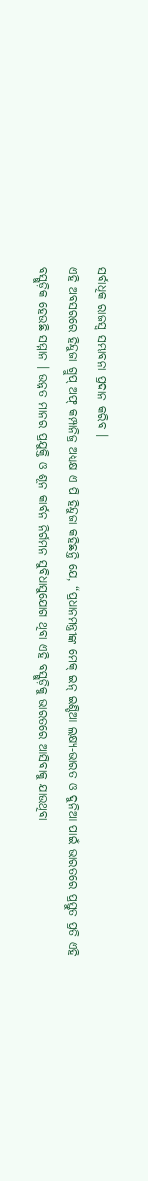ସର୍ବାଧିକ ରାଜସ୍ୱ ସମ୍ଭାବନା ପ୍ରଦାନ କରିବ ।
ଏହି ଅବସରରେ ହିନ୍ଦୁଜା ଗ୍ରୁପ୍ ଅଫ୍ କମ୍ପାନିଜ୍ର ଅଧ୍ୟକ୍ଷ ଏ ପି ହିନ୍ଦୁଜା କହିଛନ୍ତି ଯେ, “ପ୍ରଧାନମନ୍ତ୍ରୀଙ୍କ ମେକ୍ ଇନ୍ ଇଣ୍ଡିଆ ଲକ୍ଷ୍ୟ-ଭାରତ ଓ ଦୁନିଆ ପାଇଁ ଭାରତରେ ପ୍ରସ୍ତୁତ ପ୍ରତି ଏହି ବସ୍ଗୁଡ଼ିକ ହେଉଛି ସମ୍ମାନ । ଉନ୍ନତ ମାନର ପ୍ରଯୁକ୍ତି ଓ ଶୂନ କାର୍ବନ ନିର୍ଗମନ ସୁବିଧାସୁଯୋଗ ଥିବା ଏହି ବସ୍ଗୁଡ଼ିକୁ ଭାରତରେ ଆସିବାକୁ ଯାଉଥିବା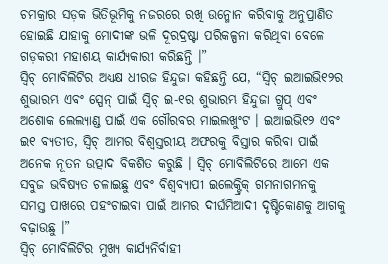ଚମକ୍ରାର ସଡ଼କ ଭିତିଭୂମିକୁ ନଜରରେ ରଖି ଉନ୍ମୋନ କରିବାକୁ ଅନୁପ୍ରାଣିତ ହୋଇଛି ଯାହାକୁ ମୋଦୀଙ୍କ ଭଳି ଦୂରଦ୍ରଷ୍ଟା ପରିକଳ୍ପନା କରିଥିବା ବେଳେ ଗଡ଼କରୀ ମହାଶୟ କାର୍ଯ୍ୟକାରୀ କରିଛନ୍ତି ।”
ସ୍ୱିଚ୍ ମୋବିଲିଟିର ଅଧ୍ୟକ୍ଷ ଧୀରଜ ହିନ୍ଦୁଜା କହିଛନ୍ତି ଯେ, “ସ୍ୱିଚ୍ ଇଆଇଭି୧୨ର ଶୁଭାରମ୍ଭ ଏବଂ ସ୍ପେନ୍ ପାଇଁ ସ୍ୱିଚ୍ ଇ-୧ର ଶୁଭାରମ୍ଭ ହିନ୍ଦୁଜା ଗ୍ରୁପ୍ ଏବଂ ଅଶୋକ ଲେଲ୍ୟାଣ୍ଡ ପାଇଁ ଏକ ଗୌରବର ମାଇଲଖୁଂଟ । ଇଆଇଭି୧୨ ଏବଂ ଇ୧ ବ୍ୟତୀତ, ସ୍ୱିଚ୍ ଆମର ବିଶ୍ୱସ୍ତରୀୟ ଅଫରକୁ ବିସ୍ତାର କରିବା ପାଇଁ ଅନେକ ନୂତନ ଉତ୍ପାଦ ବିକଶିତ କରୁଛି । ସ୍ୱିଚ୍ ମୋବିଲିଟିରେ ଆମେ ଏକ ସବୁଜ ଭବିଷ୍ୟତ ଚଳାଇଛୁ ଏବଂ ବିଶ୍ୱବ୍ୟାପୀ ଇଲେକ୍ଟ୍ରିକ୍ ଗମନାଗମନକୁ ସମସ୍ତ ପାଖରେ ପହଂଚାଇବା ପାଇଁ ଆମର ଦୀର୍ଘମିଆଦୀ ଦୃଷ୍ଟିକୋଣକୁ ଆଗକୁ ବଢ଼ାଉଛୁ ।”
ସ୍ୱିଚ୍ ମୋବିଲିଟିର ମୁଖ୍ୟ କାର୍ଯ୍ୟନିର୍ବାହୀ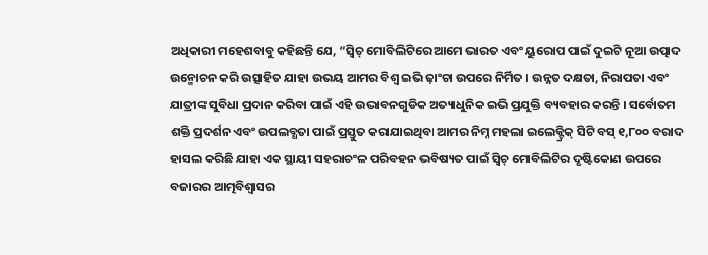ଅଧିକାରୀ ମହେଶବାବୁ କହିଛନ୍ତି ଯେ, “ସ୍ୱିଚ୍ ମୋବିଲିଟିରେ ଆମେ ଭାରତ ଏବଂ ୟୁରୋପ ପାଇଁ ଦୁଇଟି ନୂଆ ଉତ୍ପାଦ ଉନ୍ମୋଚନ କରି ଉତ୍ସାହିତ ଯାହା ଉଭୟ ଆମର ବିଶ୍ୱ ଇଭି ଢ଼ାଂଚା ଉପରେ ନିର୍ମିତ । ଉନ୍ନତ ଦକ୍ଷତା, ନିରାପତା ଏବଂ ଯାତ୍ରୀଙ୍କ ସୁବିଧା ପ୍ରଦାନ କରିବା ପାଇଁ ଏହି ଉଦ୍ଭାବନଗୁଡିକ ଅତ୍ୟାଧୁନିକ ଇଭି ପ୍ରଯୁକ୍ତି ବ୍ୟବହାର କରନ୍ତି । ସର୍ବୋତମ ଶକ୍ତି ପ୍ରଦର୍ଶନ ଏବଂ ଉପଲବ୍ଧତା ପାଇଁ ପ୍ରସ୍ତୁତ କରାଯାଇଥିବା ଆମର ନିମ୍ନ ମହଲା ଇଲେକ୍ଟ୍ରିକ୍ ସିଟି ବସ୍ ୧,୮୦୦ ବରାଦ ହାସଲ କରିଛି ଯାହା ଏକ ସ୍ଥାୟୀ ସହରାଚଂଳ ପରିବହନ ଭବିଷ୍ୟତ ପାଇଁ ସ୍ୱିଚ୍ ମୋବିଲିଟିର ଦୃଷ୍ଟିକୋଣ ଉପରେ ବଜାରର ଆତ୍ମବିଶ୍ୱାସର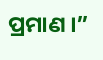ପ୍ରମାଣ ।”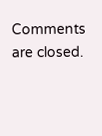Comments are closed.